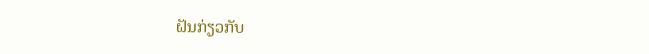ຝັນກ່ຽວກັບ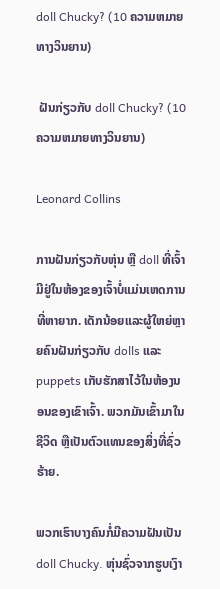doll Chucky? (10 ຄວາມຫມາຍທາງວິນຍານ)

 ຝັນກ່ຽວກັບ doll Chucky? (10 ຄວາມຫມາຍທາງວິນຍານ)

Leonard Collins

ການຝັນກ່ຽວກັບຫຸ່ນ ຫຼື doll ທີ່ເຈົ້າມີຢູ່ໃນຫ້ອງຂອງເຈົ້າບໍ່ແມ່ນເຫດການທີ່ຫາຍາກ. ເດັກນ້ອຍແລະຜູ້ໃຫຍ່ຫຼາຍຄົນຝັນກ່ຽວກັບ dolls ແລະ puppets ເກັບຮັກສາໄວ້ໃນຫ້ອງນອນຂອງເຂົາເຈົ້າ. ພວກມັນເຂົ້າມາໃນຊີວິດ ຫຼືເປັນຕົວແທນຂອງສິ່ງທີ່ຊົ່ວຮ້າຍ.

ພວກເຮົາບາງຄົນກໍ່ມີຄວາມຝັນເປັນ doll Chucky. ຫຸ່ນຊົ່ວຈາກຮູບເງົາ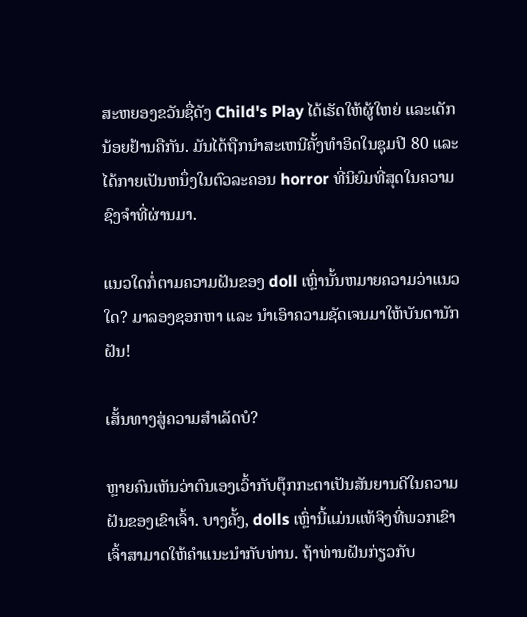ສະຫຍອງຂວັນຊື່ດັງ Child's Play ໄດ້ເຮັດໃຫ້ຜູ້ໃຫຍ່ ແລະເດັກນ້ອຍຢ້ານຄືກັນ. ມັນໄດ້ຖືກນໍາສະເຫນີຄັ້ງທໍາອິດໃນຊຸມປີ 80 ແລະໄດ້ກາຍເປັນຫນຶ່ງໃນຕົວລະຄອນ horror ທີ່ນິຍົມທີ່ສຸດໃນຄວາມຊົງຈໍາທີ່ຜ່ານມາ.

ແນວໃດກໍ່ຕາມຄວາມຝັນຂອງ doll ເຫຼົ່ານັ້ນຫມາຍຄວາມວ່າແນວໃດ? ມາລອງຊອກຫາ ແລະ ນຳເອົາຄວາມຊັດເຈນມາໃຫ້ບັນດານັກຝັນ!

ເສັ້ນທາງສູ່ຄວາມສຳເລັດບໍ?

ຫຼາຍຄົນເຫັນວ່າຕົນເອງເວົ້າກັບຕຸ໊ກກະຕາເປັນສັນຍານດີໃນຄວາມຝັນຂອງເຂົາເຈົ້າ. ບາງຄັ້ງ, dolls ເຫຼົ່ານີ້ແມ່ນແທ້ຈິງທີ່ພວກເຂົາເຈົ້າສາມາດໃຫ້ຄໍາແນະນໍາກັບທ່ານ. ຖ້າທ່ານຝັນກ່ຽວກັບ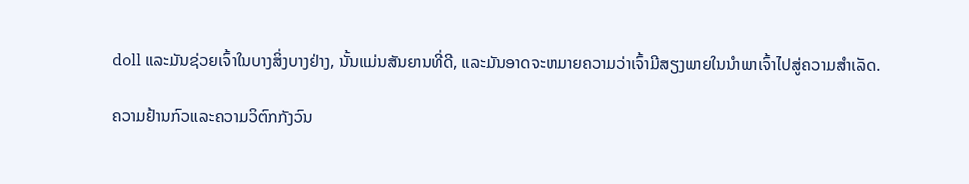doll ແລະມັນຊ່ວຍເຈົ້າໃນບາງສິ່ງບາງຢ່າງ, ນັ້ນແມ່ນສັນຍານທີ່ດີ, ແລະມັນອາດຈະຫມາຍຄວາມວ່າເຈົ້າມີສຽງພາຍໃນນໍາພາເຈົ້າໄປສູ່ຄວາມສໍາເລັດ.

ຄວາມຢ້ານກົວແລະຄວາມວິຕົກກັງວົນ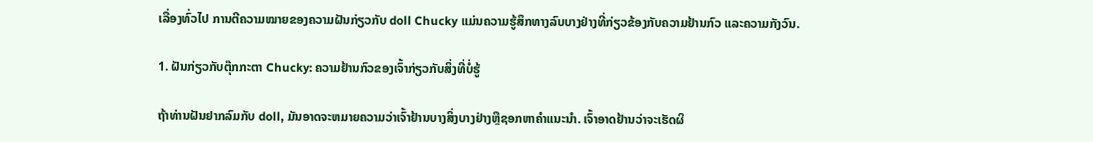ເລື່ອງທົ່ວໄປ ການຕີຄວາມໝາຍຂອງຄວາມຝັນກ່ຽວກັບ doll Chucky ແມ່ນຄວາມຮູ້ສຶກທາງລົບບາງຢ່າງທີ່ກ່ຽວຂ້ອງກັບຄວາມຢ້ານກົວ ແລະຄວາມກັງວົນ.

1. ຝັນກ່ຽວກັບຕຸ໊ກກະຕາ Chucky: ຄວາມຢ້ານກົວຂອງເຈົ້າກ່ຽວກັບສິ່ງທີ່ບໍ່ຮູ້

ຖ້າທ່ານຝັນຢາກລົມກັບ doll, ມັນອາດຈະຫມາຍຄວາມວ່າເຈົ້າຢ້ານບາງສິ່ງບາງຢ່າງຫຼືຊອກຫາຄໍາແນະນໍາ. ເຈົ້າອາດຢ້ານວ່າຈະເຮັດຜິ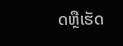ດຫຼືເຮັດ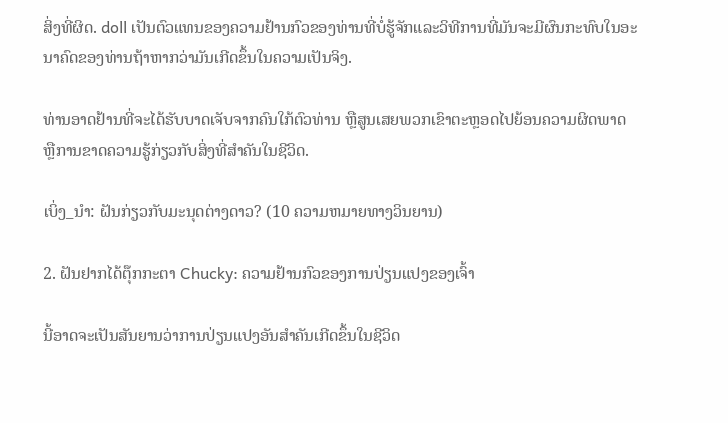ສິ່ງທີ່ຜິດ. doll ເປັນຕົວແທນຂອງຄວາມຢ້ານກົວຂອງທ່ານທີ່ບໍ່ຮູ້ຈັກແລະວິທີການທີ່ມັນຈະມີຜົນກະທົບໃນອະນາຄົດຂອງທ່ານຖ້າຫາກວ່າມັນເກີດຂຶ້ນໃນຄວາມເປັນຈິງ.

ທ່ານອາດຢ້ານທີ່ຈະໄດ້ຮັບບາດເຈັບຈາກຄົນໃກ້ຕົວທ່ານ ຫຼືສູນເສຍພວກເຂົາຕະຫຼອດໄປຍ້ອນຄວາມຜິດພາດ ຫຼືການຂາດຄວາມຮູ້ກ່ຽວກັບສິ່ງທີ່ສໍາຄັນໃນຊີວິດ.

ເບິ່ງ_ນຳ: ຝັນກ່ຽວກັບມະນຸດຕ່າງດາວ? (10 ຄວາມຫມາຍທາງວິນຍານ)

2. ຝັນຢາກໄດ້ຕຸ໊ກກະຕາ Chucky: ຄວາມຢ້ານກົວຂອງການປ່ຽນແປງຂອງເຈົ້າ

ນີ້ອາດຈະເປັນສັນຍານວ່າການປ່ຽນແປງອັນສຳຄັນເກີດຂຶ້ນໃນຊີວິດ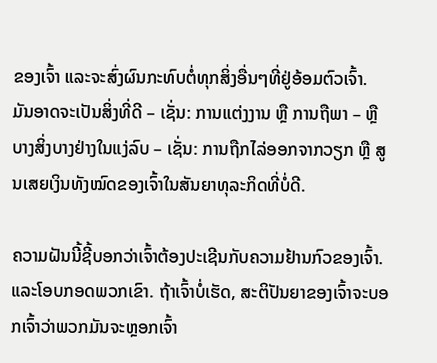ຂອງເຈົ້າ ແລະຈະສົ່ງຜົນກະທົບຕໍ່ທຸກສິ່ງອື່ນໆທີ່ຢູ່ອ້ອມຕົວເຈົ້າ. ມັນອາດຈະເປັນສິ່ງທີ່ດີ – ເຊັ່ນ: ການແຕ່ງງານ ຫຼື ການຖືພາ – ຫຼື ບາງສິ່ງບາງຢ່າງໃນແງ່ລົບ – ເຊັ່ນ: ການຖືກໄລ່ອອກຈາກວຽກ ຫຼື ສູນເສຍເງິນທັງໝົດຂອງເຈົ້າໃນສັນຍາທຸລະກິດທີ່ບໍ່ດີ.

ຄວາມຝັນນີ້ຊີ້ບອກວ່າເຈົ້າຕ້ອງປະເຊີນກັບຄວາມຢ້ານກົວຂອງເຈົ້າ. ແລະໂອບກອດພວກເຂົາ. ຖ້າເຈົ້າບໍ່ເຮັດ, ສະຕິປັນຍາຂອງເຈົ້າຈະບອກເຈົ້າວ່າພວກມັນຈະຫຼອກເຈົ້າ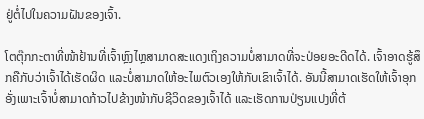ຢູ່ຕໍ່ໄປໃນຄວາມຝັນຂອງເຈົ້າ.

ໂຕຕຸ໊ກກະຕາທີ່ໜ້າຢ້ານທີ່ເຈົ້າຫຼົງໄຫຼສາມາດສະແດງເຖິງຄວາມບໍ່ສາມາດທີ່ຈະປ່ອຍອະດີດໄດ້. ເຈົ້າອາດຮູ້ສຶກຄືກັບວ່າເຈົ້າໄດ້ເຮັດຜິດ ແລະບໍ່ສາມາດໃຫ້ອະໄພຕົວເອງໃຫ້ກັບເຂົາເຈົ້າໄດ້. ອັນນີ້ສາມາດເຮັດໃຫ້ເຈົ້າອຸກອັ່ງເພາະເຈົ້າບໍ່ສາມາດກ້າວໄປຂ້າງໜ້າກັບຊີວິດຂອງເຈົ້າໄດ້ ແລະເຮັດການປ່ຽນແປງທີ່ຕ້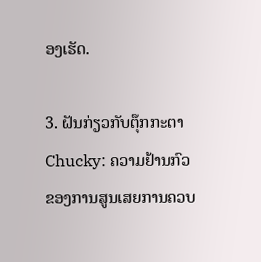ອງເຮັດ.

3. ຝັນກ່ຽວກັບຕຸ໊ກກະຕາ Chucky: ຄວາມຢ້ານກົວຂອງການສູນເສຍການຄວບ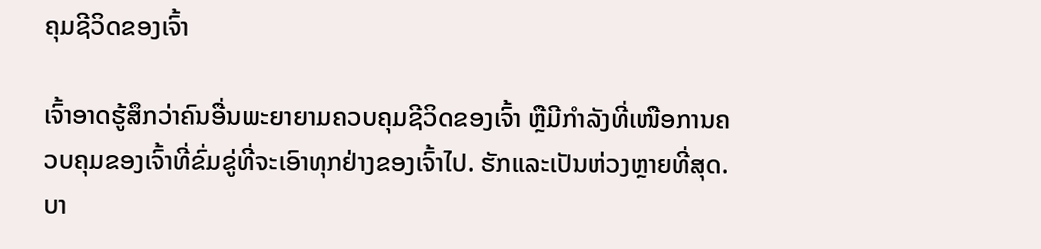ຄຸມຊີວິດຂອງເຈົ້າ

ເຈົ້າອາດຮູ້ສຶກວ່າຄົນອື່ນພະຍາຍາມຄວບຄຸມຊີວິດຂອງເຈົ້າ ຫຼືມີກໍາລັງທີ່ເໜືອການຄວບຄຸມຂອງເຈົ້າທີ່ຂົ່ມຂູ່ທີ່ຈະເອົາທຸກຢ່າງຂອງເຈົ້າໄປ. ຮັກແລະເປັນຫ່ວງຫຼາຍທີ່ສຸດ. ບາ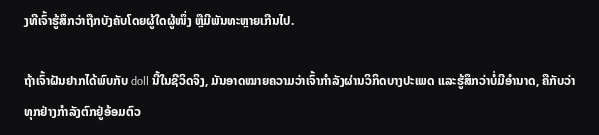ງທີເຈົ້າຮູ້ສຶກວ່າຖືກບັງຄັບໂດຍຜູ້ໃດຜູ້ໜຶ່ງ ຫຼືມີພັນທະຫຼາຍເກີນໄປ.

ຖ້າເຈົ້າຝັນຢາກໄດ້ພົບກັບ doll ນີ້ໃນຊີວິດຈິງ, ມັນອາດໝາຍຄວາມວ່າເຈົ້າກຳລັງຜ່ານວິກິດບາງປະເພດ ແລະຮູ້ສຶກວ່າບໍ່ມີອຳນາດ, ຄືກັບວ່າທຸກຢ່າງກຳລັງຕົກຢູ່ອ້ອມຕົວ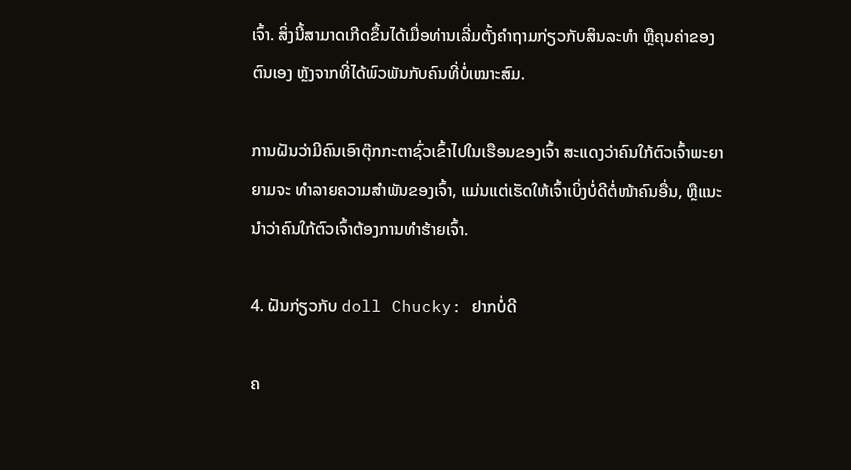ເຈົ້າ. ສິ່ງນີ້ສາມາດເກີດຂຶ້ນໄດ້ເມື່ອທ່ານເລີ່ມຕັ້ງຄຳຖາມກ່ຽວກັບສິນລະທຳ ຫຼືຄຸນຄ່າຂອງຕົນເອງ ຫຼັງຈາກທີ່ໄດ້ພົວພັນກັບຄົນທີ່ບໍ່ເໝາະສົມ.

ການຝັນວ່າມີຄົນເອົາຕຸ໊ກກະຕາຊົ່ວເຂົ້າໄປໃນເຮືອນຂອງເຈົ້າ ສະແດງວ່າຄົນໃກ້ຕົວເຈົ້າພະຍາຍາມຈະ ທຳລາຍຄວາມສຳພັນຂອງເຈົ້າ, ແມ່ນແຕ່ເຮັດໃຫ້ເຈົ້າເບິ່ງບໍ່ດີຕໍ່ໜ້າຄົນອື່ນ, ຫຼືແນະນຳວ່າຄົນໃກ້ຕົວເຈົ້າຕ້ອງການທຳຮ້າຍເຈົ້າ.

4. ຝັນກ່ຽວກັບ doll Chucky: ຢາກບໍ່ດີ

ຄ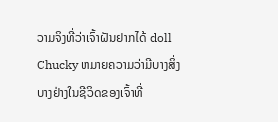ວາມຈິງທີ່ວ່າເຈົ້າຝັນຢາກໄດ້ doll Chucky ຫມາຍຄວາມວ່າມີບາງສິ່ງບາງຢ່າງໃນຊີວິດຂອງເຈົ້າທີ່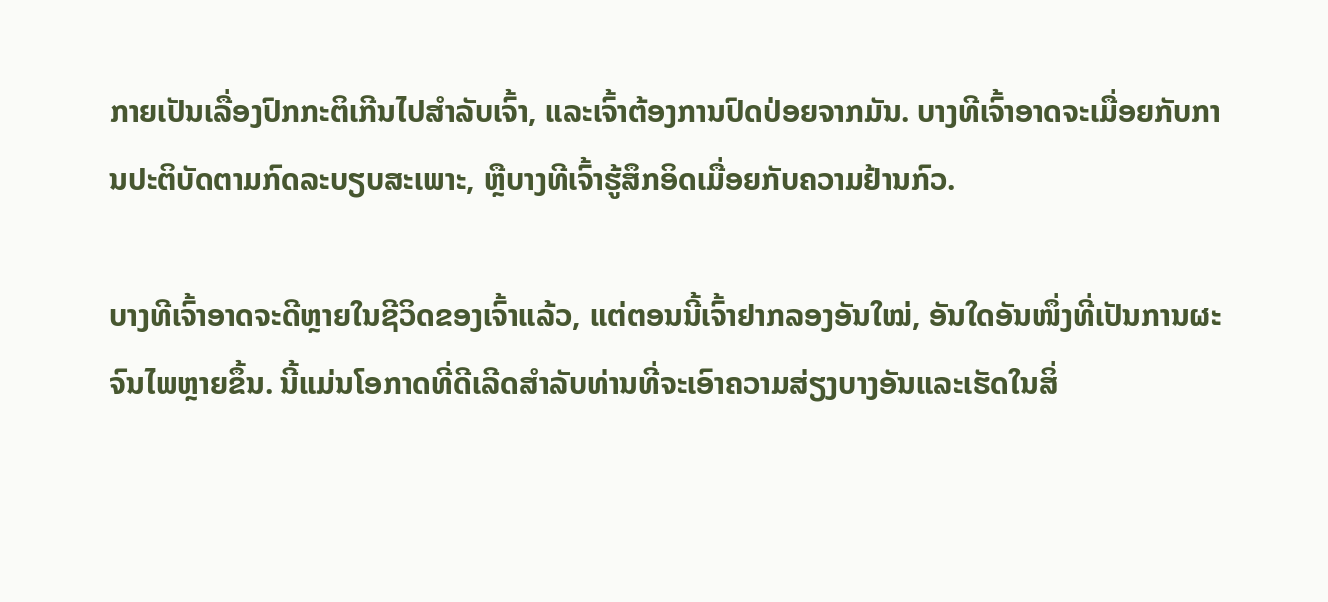ກາຍເປັນເລື່ອງປົກກະຕິເກີນໄປສໍາລັບເຈົ້າ, ແລະເຈົ້າຕ້ອງການປົດປ່ອຍຈາກມັນ. ບາງທີເຈົ້າອາດຈະເມື່ອຍກັບການປະຕິບັດຕາມກົດລະບຽບສະເພາະ, ຫຼືບາງທີເຈົ້າຮູ້ສຶກອິດເມື່ອຍກັບຄວາມຢ້ານກົວ.

ບາງທີເຈົ້າອາດຈະດີຫຼາຍໃນຊີວິດຂອງເຈົ້າແລ້ວ, ແຕ່ຕອນນີ້ເຈົ້າຢາກລອງອັນໃໝ່, ອັນໃດອັນໜຶ່ງທີ່ເປັນການຜະຈົນໄພຫຼາຍຂຶ້ນ. ນີ້ແມ່ນໂອກາດທີ່ດີເລີດສໍາລັບທ່ານທີ່ຈະເອົາຄວາມສ່ຽງບາງອັນແລະເຮັດໃນສິ່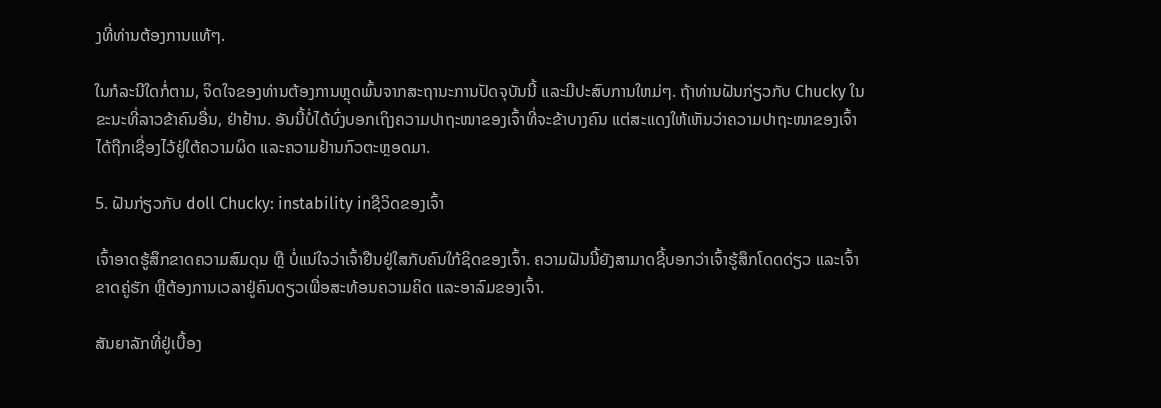ງທີ່ທ່ານຕ້ອງການແທ້ໆ.

ໃນກໍລະນີໃດກໍ່ຕາມ, ຈິດໃຈຂອງທ່ານຕ້ອງການຫຼຸດພົ້ນຈາກສະຖານະການປັດຈຸບັນນີ້ ແລະມີປະສົບການໃຫມ່ໆ. ຖ້າທ່ານຝັນກ່ຽວກັບ Chucky ໃນຂະນະທີ່ລາວຂ້າຄົນອື່ນ, ຢ່າຢ້ານ. ອັນນີ້ບໍ່ໄດ້ບົ່ງບອກເຖິງຄວາມປາຖະໜາຂອງເຈົ້າທີ່ຈະຂ້າບາງຄົນ ແຕ່ສະແດງໃຫ້ເຫັນວ່າຄວາມປາຖະໜາຂອງເຈົ້າໄດ້ຖືກເຊື່ອງໄວ້ຢູ່ໃຕ້ຄວາມຜິດ ແລະຄວາມຢ້ານກົວຕະຫຼອດມາ.

5. ຝັນກ່ຽວກັບ doll Chucky: instability inຊີວິດຂອງເຈົ້າ

ເຈົ້າອາດຮູ້ສຶກຂາດຄວາມສົມດຸນ ຫຼື ບໍ່ແນ່ໃຈວ່າເຈົ້າຢືນຢູ່ໃສກັບຄົນໃກ້ຊິດຂອງເຈົ້າ. ຄວາມຝັນນີ້ຍັງສາມາດຊີ້ບອກວ່າເຈົ້າຮູ້ສຶກໂດດດ່ຽວ ແລະເຈົ້າຂາດຄູ່ຮັກ ຫຼືຕ້ອງການເວລາຢູ່ຄົນດຽວເພື່ອສະທ້ອນຄວາມຄິດ ແລະອາລົມຂອງເຈົ້າ.

ສັນຍາລັກທີ່ຢູ່ເບື້ອງ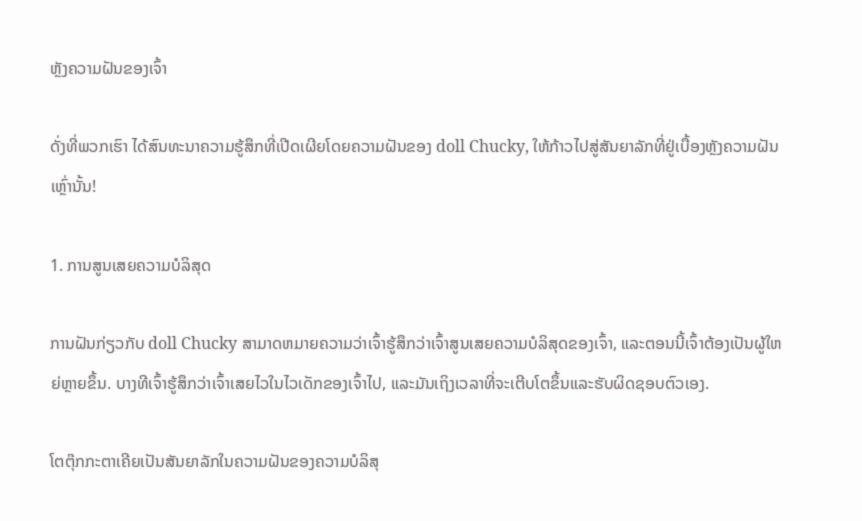ຫຼັງຄວາມຝັນຂອງເຈົ້າ

ດັ່ງທີ່ພວກເຮົາ ໄດ້ສົນທະນາຄວາມຮູ້ສຶກທີ່ເປີດເຜີຍໂດຍຄວາມຝັນຂອງ doll Chucky, ໃຫ້ກ້າວໄປສູ່ສັນຍາລັກທີ່ຢູ່ເບື້ອງຫຼັງຄວາມຝັນເຫຼົ່ານັ້ນ!

1. ການສູນເສຍຄວາມບໍລິສຸດ

ການຝັນກ່ຽວກັບ doll Chucky ສາມາດຫມາຍຄວາມວ່າເຈົ້າຮູ້ສຶກວ່າເຈົ້າສູນເສຍຄວາມບໍລິສຸດຂອງເຈົ້າ, ແລະຕອນນີ້ເຈົ້າຕ້ອງເປັນຜູ້ໃຫຍ່ຫຼາຍຂຶ້ນ. ບາງທີເຈົ້າຮູ້ສຶກວ່າເຈົ້າເສຍໄວໃນໄວເດັກຂອງເຈົ້າໄປ, ແລະມັນເຖິງເວລາທີ່ຈະເຕີບໂຕຂຶ້ນແລະຮັບຜິດຊອບຕົວເອງ.

ໂຕຕຸ໊ກກະຕາເຄີຍເປັນສັນຍາລັກໃນຄວາມຝັນຂອງຄວາມບໍລິສຸ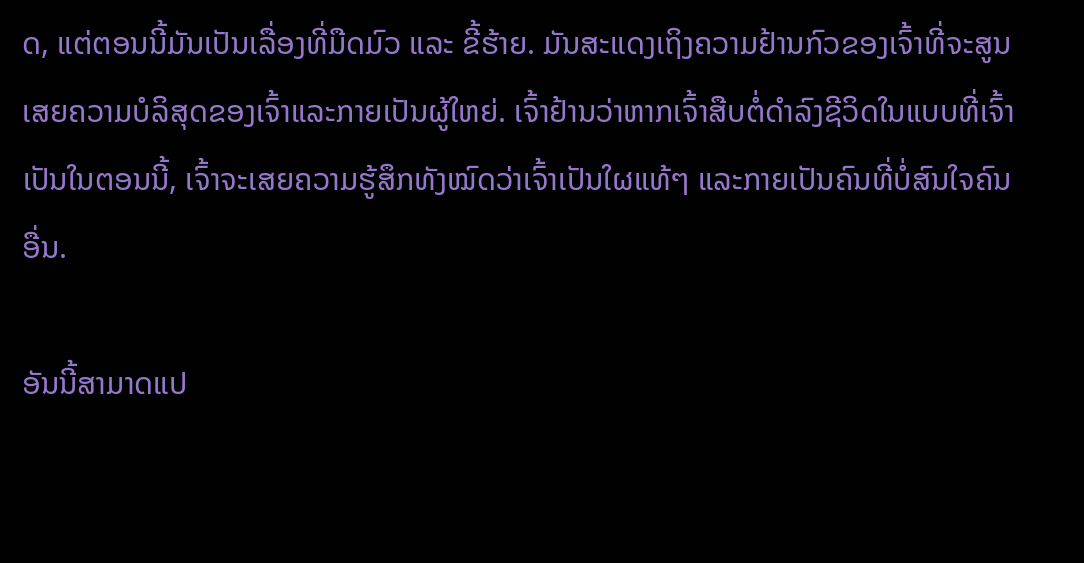ດ, ແຕ່ຕອນນີ້ມັນເປັນເລື່ອງທີ່ມືດມົວ ແລະ ຂີ້ຮ້າຍ. ມັນສະແດງເຖິງຄວາມຢ້ານກົວຂອງເຈົ້າທີ່ຈະສູນເສຍຄວາມບໍລິສຸດຂອງເຈົ້າແລະກາຍເປັນຜູ້ໃຫຍ່. ເຈົ້າຢ້ານວ່າຫາກເຈົ້າສືບຕໍ່ດຳລົງຊີວິດໃນແບບທີ່ເຈົ້າເປັນໃນຕອນນີ້, ເຈົ້າຈະເສຍຄວາມຮູ້ສຶກທັງໝົດວ່າເຈົ້າເປັນໃຜແທ້ໆ ແລະກາຍເປັນຄົນທີ່ບໍ່ສົນໃຈຄົນອື່ນ.

ອັນນີ້ສາມາດແປ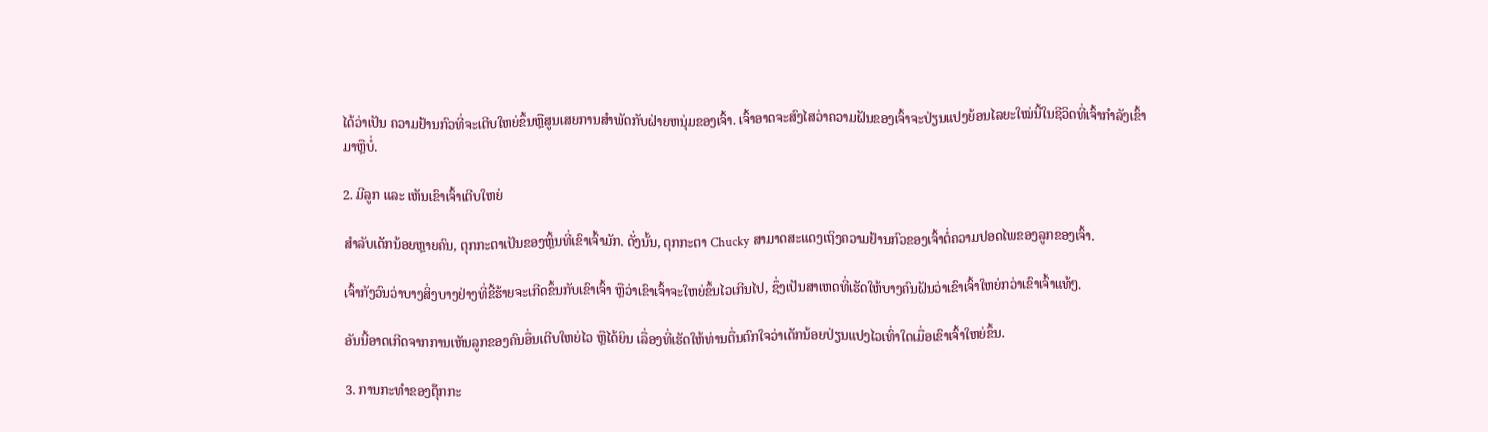ໄດ້ວ່າເປັນ ຄວາມຢ້ານກົວທີ່ຈະເຕີບໃຫຍ່ຂຶ້ນຫຼືສູນເສຍການສໍາພັດກັບຝ່າຍຫນຸ່ມຂອງເຈົ້າ. ເຈົ້າອາດຈະສົງໄສວ່າຄວາມຝັນຂອງເຈົ້າຈະປ່ຽນແປງຍ້ອນໄລຍະໃໝ່ນີ້ໃນຊີວິດທີ່ເຈົ້າກຳລັງເຂົ້າມາຫຼືບໍ່.

2. ມີລູກ ແລະ ເຫັນເຂົາເຈົ້າເຕີບໃຫຍ່

ສຳລັບເດັກນ້ອຍຫຼາຍຄົນ, ຕຸກກະຕາເປັນຂອງຫຼິ້ນທີ່ເຂົາເຈົ້າມັກ. ດັ່ງນັ້ນ, ຕຸກກະຕາ Chucky ສາມາດສະແດງເຖິງຄວາມຢ້ານກົວຂອງເຈົ້າຕໍ່ຄວາມປອດໄພຂອງລູກຂອງເຈົ້າ.

ເຈົ້າກັງວົນວ່າບາງສິ່ງບາງຢ່າງທີ່ຂີ້ຮ້າຍຈະເກີດຂຶ້ນກັບເຂົາເຈົ້າ ຫຼືວ່າເຂົາເຈົ້າຈະໃຫຍ່ຂຶ້ນໄວເກີນໄປ, ຊຶ່ງເປັນສາເຫດທີ່ເຮັດໃຫ້ບາງຄົນຝັນວ່າເຂົາເຈົ້າໃຫຍ່ກວ່າເຂົາເຈົ້າແທ້ໆ.

ອັນນີ້ອາດເກີດຈາກການເຫັນລູກຂອງຄົນອື່ນເຕີບໃຫຍ່ໄວ ຫຼືໄດ້ຍິນ ເລື່ອງທີ່ເຮັດໃຫ້ທ່ານຕື່ນຕົກໃຈວ່າເດັກນ້ອຍປ່ຽນແປງໄວເທົ່າໃດເມື່ອເຂົາເຈົ້າໃຫຍ່ຂຶ້ນ.

3. ການກະທຳຂອງຕຸ໊ກກະ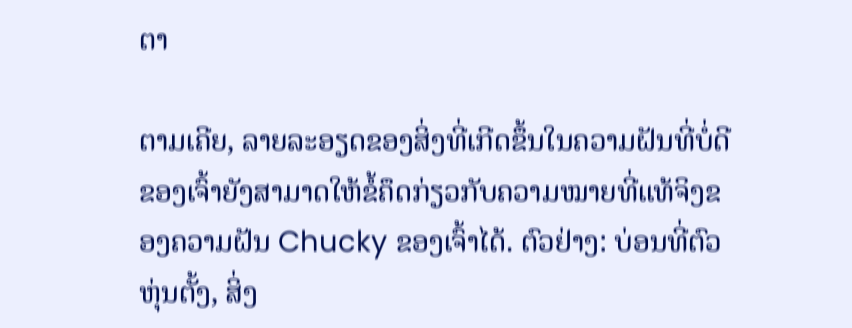ຕາ

ຕາມເຄີຍ, ລາຍລະອຽດຂອງສິ່ງທີ່ເກີດຂຶ້ນໃນຄວາມຝັນທີ່ບໍ່ດີຂອງເຈົ້າຍັງສາມາດໃຫ້ຂໍ້ຄຶດກ່ຽວກັບຄວາມໝາຍທີ່ແທ້ຈິງຂອງຄວາມຝັນ Chucky ຂອງເຈົ້າໄດ້. ຕົວຢ່າງ: ບ່ອນທີ່ຕົວຫຸ່ນຕັ້ງ, ສິ່ງ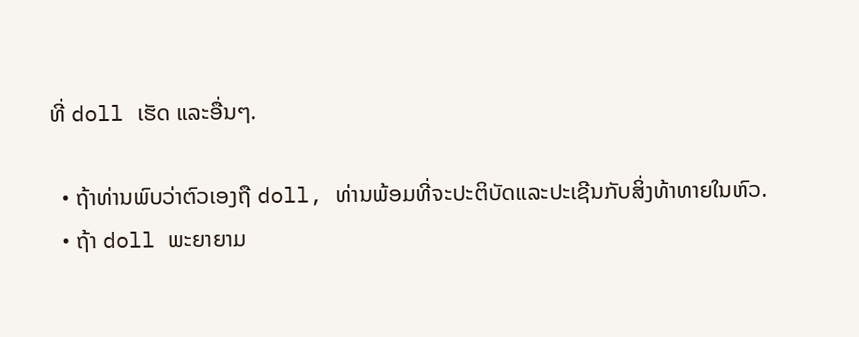ທີ່ doll ເຮັດ ແລະອື່ນໆ.

  • ຖ້າທ່ານພົບວ່າຕົວເອງຖື doll, ທ່ານພ້ອມທີ່ຈະປະຕິບັດແລະປະເຊີນກັບສິ່ງທ້າທາຍໃນຫົວ.
  • ຖ້າ doll ພະຍາຍາມ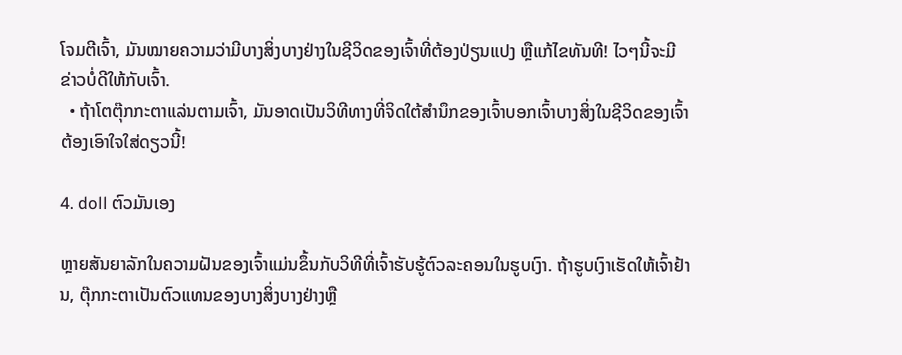ໂຈມຕີເຈົ້າ, ມັນໝາຍຄວາມວ່າມີບາງສິ່ງບາງຢ່າງໃນຊີວິດຂອງເຈົ້າທີ່ຕ້ອງປ່ຽນແປງ ຫຼືແກ້ໄຂທັນທີ! ໄວໆນີ້ຈະມີຂ່າວບໍ່ດີໃຫ້ກັບເຈົ້າ.
  • ຖ້າໂຕຕຸ໊ກກະຕາແລ່ນຕາມເຈົ້າ, ມັນອາດເປັນວິທີທາງທີ່ຈິດໃຕ້ສຳນຶກຂອງເຈົ້າບອກເຈົ້າບາງສິ່ງໃນຊີວິດຂອງເຈົ້າຕ້ອງເອົາໃຈໃສ່ດຽວນີ້!

4. doll ຕົວມັນເອງ

ຫຼາຍສັນຍາລັກໃນຄວາມຝັນຂອງເຈົ້າແມ່ນຂຶ້ນກັບວິທີທີ່ເຈົ້າຮັບຮູ້ຕົວລະຄອນໃນຮູບເງົາ. ຖ້າຮູບເງົາເຮັດໃຫ້ເຈົ້າຢ້ານ, ຕຸ໊ກກະຕາເປັນຕົວແທນຂອງບາງສິ່ງບາງຢ່າງຫຼື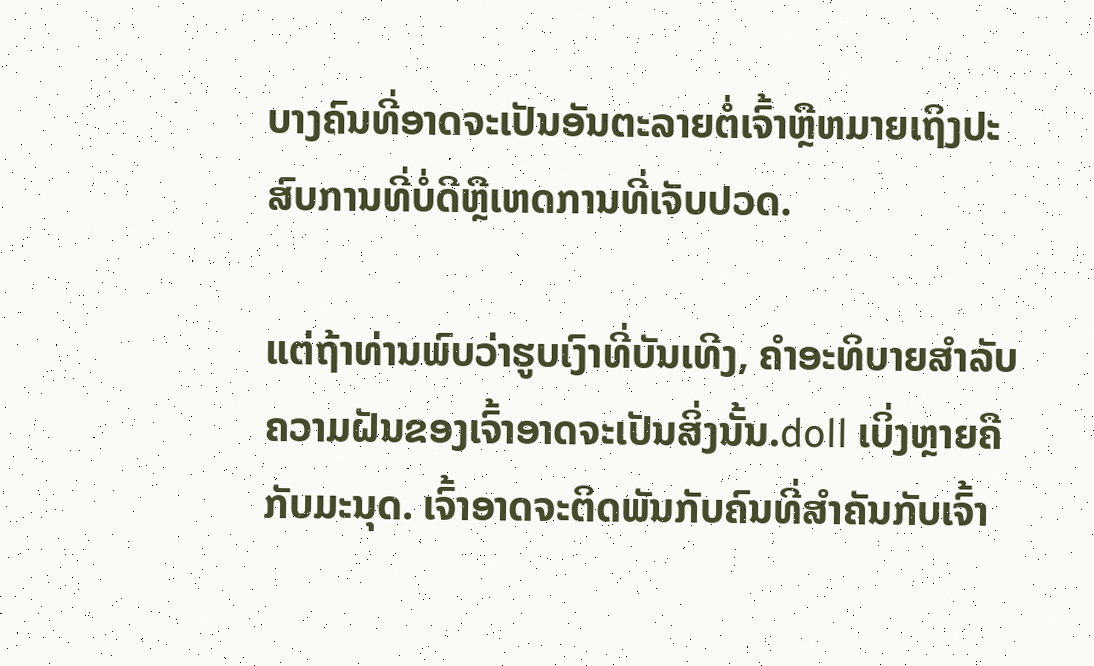ບາງຄົນທີ່ອາດຈະເປັນອັນຕະລາຍຕໍ່ເຈົ້າຫຼືຫມາຍເຖິງປະສົບການທີ່ບໍ່ດີຫຼືເຫດການທີ່ເຈັບປວດ.

ແຕ່ຖ້າທ່ານພົບວ່າຮູບເງົາທີ່ບັນເທີງ, ຄໍາອະທິບາຍສໍາລັບຄວາມຝັນຂອງເຈົ້າອາດຈະເປັນສິ່ງນັ້ນ.doll ເບິ່ງຫຼາຍຄືກັບມະນຸດ. ເຈົ້າອາດຈະຕິດພັນກັບຄົນທີ່ສຳຄັນກັບເຈົ້າ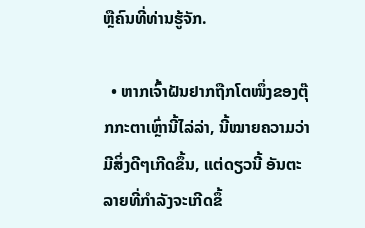ຫຼືຄົນທີ່ທ່ານຮູ້ຈັກ.

  • ຫາກເຈົ້າຝັນຢາກຖືກໂຕໜຶ່ງຂອງຕຸ໊ກກະຕາເຫຼົ່ານີ້ໄລ່ລ່າ, ນີ້ໝາຍຄວາມວ່າມີສິ່ງດີໆເກີດຂຶ້ນ, ແຕ່ດຽວນີ້ ອັນຕະລາຍທີ່ກຳລັງຈະເກີດຂຶ້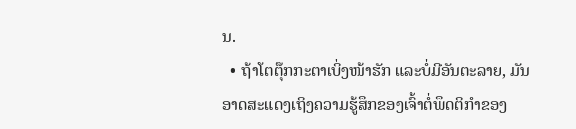ນ.
  • ຖ້າໂຕຕຸ໊ກກະຕາເບິ່ງໜ້າຮັກ ແລະບໍ່ມີອັນຕະລາຍ, ມັນອາດສະແດງເຖິງຄວາມຮູ້ສຶກຂອງເຈົ້າຕໍ່ພຶດຕິກຳຂອງ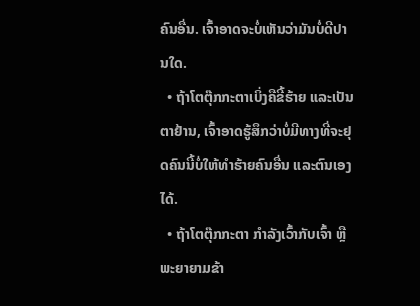ຄົນອື່ນ. ເຈົ້າອາດຈະບໍ່ເຫັນວ່າມັນບໍ່ດີປານໃດ.
  • ຖ້າໂຕຕຸ໊ກກະຕາເບິ່ງຄືຂີ້ຮ້າຍ ແລະເປັນຕາຢ້ານ, ເຈົ້າອາດຮູ້ສຶກວ່າບໍ່ມີທາງທີ່ຈະຢຸດຄົນນີ້ບໍ່ໃຫ້ທຳຮ້າຍຄົນອື່ນ ແລະຕົນເອງໄດ້.
  • ຖ້າໂຕຕຸ໊ກກະຕາ ກໍາລັງເວົ້າກັບເຈົ້າ ຫຼືພະຍາຍາມຂ້າ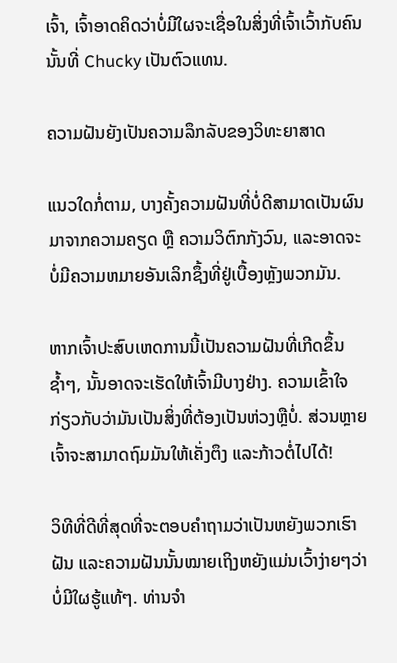ເຈົ້າ, ເຈົ້າອາດຄິດວ່າບໍ່ມີໃຜຈະເຊື່ອໃນສິ່ງທີ່ເຈົ້າເວົ້າກັບຄົນນັ້ນທີ່ Chucky ເປັນຕົວແທນ.

ຄວາມຝັນຍັງເປັນຄວາມລຶກລັບຂອງວິທະຍາສາດ

ແນວໃດກໍ່ຕາມ, ບາງຄັ້ງຄວາມຝັນທີ່ບໍ່ດີສາມາດເປັນຜົນມາຈາກຄວາມຄຽດ ຫຼື ຄວາມວິຕົກກັງວົນ, ແລະອາດຈະບໍ່ມີຄວາມຫມາຍອັນເລິກຊຶ້ງທີ່ຢູ່ເບື້ອງຫຼັງພວກມັນ.

ຫາກເຈົ້າປະສົບເຫດການນີ້ເປັນຄວາມຝັນທີ່ເກີດຂຶ້ນຊ້ຳໆ, ນັ້ນອາດຈະເຮັດໃຫ້ເຈົ້າມີບາງຢ່າງ. ຄວາມເຂົ້າໃຈກ່ຽວກັບວ່າມັນເປັນສິ່ງທີ່ຕ້ອງເປັນຫ່ວງຫຼືບໍ່. ສ່ວນຫຼາຍເຈົ້າຈະສາມາດຖົມມັນໃຫ້ເຄັ່ງຕຶງ ແລະກ້າວຕໍ່ໄປໄດ້!

ວິທີທີ່ດີທີ່ສຸດທີ່ຈະຕອບຄຳຖາມວ່າເປັນຫຍັງພວກເຮົາຝັນ ແລະຄວາມຝັນນັ້ນໝາຍເຖິງຫຍັງແມ່ນເວົ້າງ່າຍໆວ່າບໍ່ມີໃຜຮູ້ແທ້ໆ. ທ່ານຈໍາ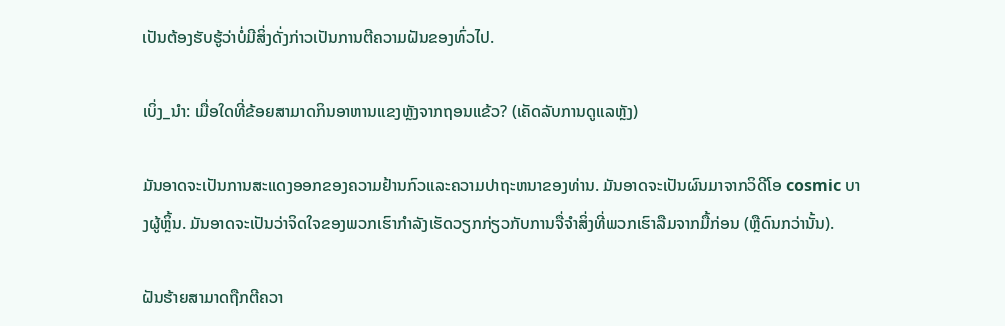ເປັນຕ້ອງຮັບຮູ້ວ່າບໍ່ມີສິ່ງດັ່ງກ່າວເປັນການຕີຄວາມຝັນຂອງທົ່ວໄປ.

ເບິ່ງ_ນຳ: ເມື່ອໃດທີ່ຂ້ອຍສາມາດກິນອາຫານແຂງຫຼັງຈາກຖອນແຂ້ວ? (ເຄັດລັບການດູແລຫຼັງ)

ມັນອາດຈະເປັນການສະແດງອອກຂອງຄວາມຢ້ານກົວແລະຄວາມປາຖະຫນາຂອງທ່ານ. ມັນອາດຈະເປັນຜົນມາຈາກວິດີໂອ cosmic ບາງຜູ້ຫຼິ້ນ. ມັນອາດຈະເປັນວ່າຈິດໃຈຂອງພວກເຮົາກໍາລັງເຮັດວຽກກ່ຽວກັບການຈື່ຈໍາສິ່ງທີ່ພວກເຮົາລືມຈາກມື້ກ່ອນ (ຫຼືດົນກວ່ານັ້ນ).

ຝັນຮ້າຍສາມາດຖືກຕີຄວາ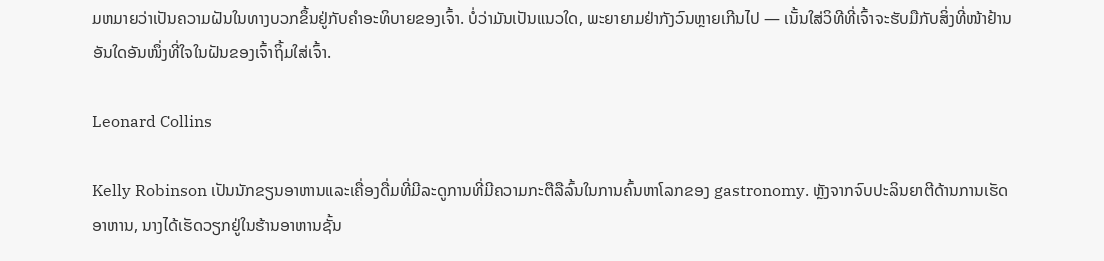ມຫມາຍວ່າເປັນຄວາມຝັນໃນທາງບວກຂຶ້ນຢູ່ກັບຄໍາອະທິບາຍຂອງເຈົ້າ. ບໍ່ວ່າມັນເປັນແນວໃດ, ພະຍາຍາມຢ່າກັງວົນຫຼາຍເກີນໄປ — ເນັ້ນໃສ່ວິທີທີ່ເຈົ້າຈະຮັບມືກັບສິ່ງທີ່ໜ້າຢ້ານອັນໃດອັນໜຶ່ງທີ່ໃຈໃນຝັນຂອງເຈົ້າຖິ້ມໃສ່ເຈົ້າ.

Leonard Collins

Kelly Robinson ເປັນນັກຂຽນອາຫານແລະເຄື່ອງດື່ມທີ່ມີລະດູການທີ່ມີຄວາມກະຕືລືລົ້ນໃນການຄົ້ນຫາໂລກຂອງ gastronomy. ຫຼັງຈາກຈົບປະລິນຍາຕີດ້ານການເຮັດອາຫານ, ນາງໄດ້ເຮັດວຽກຢູ່ໃນຮ້ານອາຫານຊັ້ນ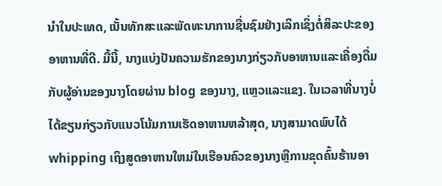ນໍາໃນປະເທດ, ເນັ້ນທັກສະແລະພັດທະນາການຊື່ນຊົມຢ່າງເລິກເຊິ່ງຕໍ່ສິລະປະຂອງອາຫານທີ່ດີ. ມື້ນີ້, ນາງແບ່ງປັນຄວາມຮັກຂອງນາງກ່ຽວກັບອາຫານແລະເຄື່ອງດື່ມກັບຜູ້ອ່ານຂອງນາງໂດຍຜ່ານ blog ຂອງນາງ, ແຫຼວແລະແຂງ. ໃນເວລາທີ່ນາງບໍ່ໄດ້ຂຽນກ່ຽວກັບແນວໂນ້ມການເຮັດອາຫານຫລ້າສຸດ, ນາງສາມາດພົບໄດ້ whipping ເຖິງສູດອາຫານໃຫມ່ໃນເຮືອນຄົວຂອງນາງຫຼືການຂຸດຄົ້ນຮ້ານອາ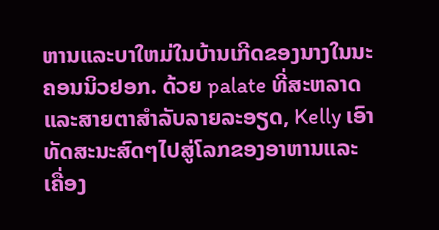ຫານແລະບາໃຫມ່ໃນບ້ານເກີດຂອງນາງໃນນະຄອນນິວຢອກ. ດ້ວຍ palate ທີ່ສະຫລາດແລະສາຍຕາສໍາລັບລາຍລະອຽດ, Kelly ເອົາທັດສະນະສົດໆໄປສູ່ໂລກຂອງອາຫານແລະເຄື່ອງ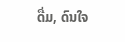ດື່ມ, ດົນໃຈ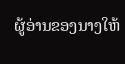ຜູ້ອ່ານຂອງນາງໃຫ້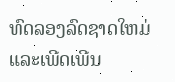ທົດລອງລົດຊາດໃຫມ່ແລະເພີດເພີນ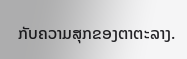ກັບຄວາມສຸກຂອງຕາຕະລາງ.